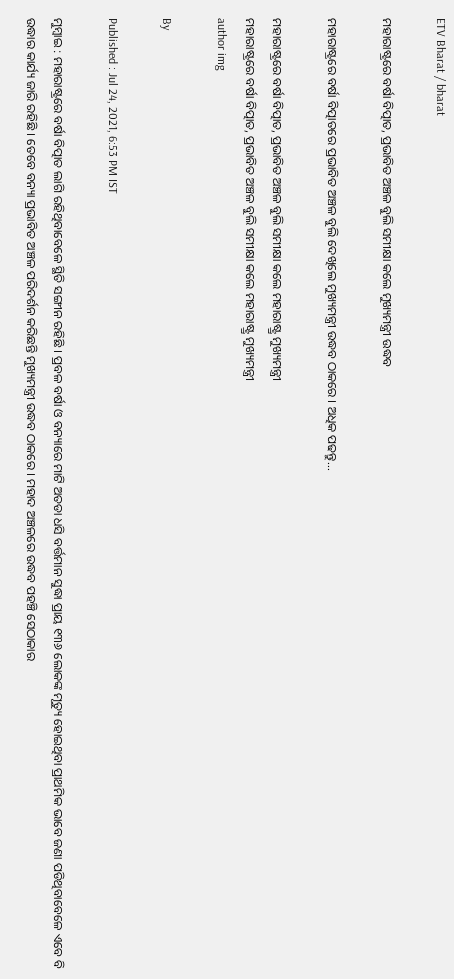ETV Bharat / bharat

ମହାରାଷ୍ଟ୍ରରେ ବର୍ଷା ବିତ୍ପାତ, ପ୍ରଭାବିତ ଅଞ୍ଚଳ ବୁଲି ସମୀକ୍ଷା କଲେ ମୁଖ୍ୟମନ୍ତ୍ରୀ ଉଦ୍ଧବ

ମହାରାଷ୍ଟ୍ରରେ ବର୍ଷା ବିତ୍ପାତରେ ପ୍ରଭାବିତ ଅଞ୍ଚଳ ବୁଲି ଦେଖିଲେ ମୁଖ୍ୟମନ୍ତ୍ରୀ ଉଦ୍ଧବ ଠାକରେ । ଅଧିକ ପଢନ୍ତୁ...

ମହାରାଷ୍ଟ୍ରରେ ବର୍ଷା ବିତ୍ପାତ, ପ୍ରଭାବିତ ଅଞ୍ଚଳ ବୁଲି ସମୀକ୍ଷା କଲେ ମହାରାଷ୍ଟ୍ର୍ର ମୁଖ୍ୟମନ୍ତ୍ରୀ
ମହାରାଷ୍ଟ୍ରରେ ବର୍ଷା ବିତ୍ପାତ, ପ୍ରଭାବିତ ଅଞ୍ଚଳ ବୁଲି ସମୀକ୍ଷା କଲେ ମହାରାଷ୍ଟ୍ର୍ର ମୁଖ୍ୟମନ୍ତ୍ରୀ
author img

By

Published : Jul 24, 2021, 6:53 PM IST

ମୁମ୍ବାଇ : ମହାରାଷ୍ଟ୍ରରେ ବର୍ଷା ବିତ୍ପାତ ଲାଗି ରହିଥିବାବେଳେ ସ୍ଥିତି ସଙ୍ଗୀନ ରହିଛି । ପ୍ରବଳ ବର୍ଷା ଓ ବନ୍ୟାରେ ମାଟି ଅତଡା ଧସି ବର୍ତ୍ତମାନ ସୁଦ୍ଧା ପ୍ରାୟ ୧୩୬ ଲୋକଙ୍କ ମୃତ୍ୟୁ ହୋଇଥିବା ପ୍ରାଥମିକ ଭାବେ ଜଣା ପଡିଥିବାବେଳେ ଏବେ ବି ଉଦ୍ଧାର କାର୍ଯ୍ୟ ଜାରି ରହିଛି । ତେବେ ବନ୍ୟା ପ୍ରଭାବିତ ଅଞ୍ଚଳ ପରିଦର୍ଶନ କରିଛନ୍ତି ମୁଖ୍ୟମନ୍ତ୍ରୀ ଉଦ୍ଧବ ଠାକରେ । ମହାଦ ଅଞ୍ଚଳରେ ଉଦ୍ଧବ ପହଞ୍ଚି ସେଠାକାର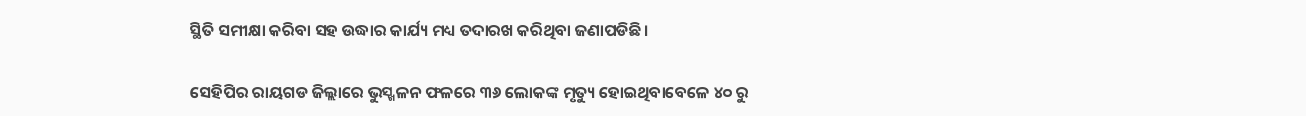ସ୍ଥିତି ସମୀକ୍ଷା କରିବା ସହ ଉଦ୍ଧାର କାର୍ଯ୍ୟ ମଧ୍ୟ ତଦାରଖ କରିଥିବା ଜଣାପଡିଛି ।

ସେହିପିର ରାୟଗଡ ଜିଲ୍ଲାରେ ଭୁସ୍ଖଳନ ଫଳରେ ୩୬ ଲୋକଙ୍କ ମୃତ୍ୟୁ ହୋଇଥିବାବେଳେ ୪୦ ରୁ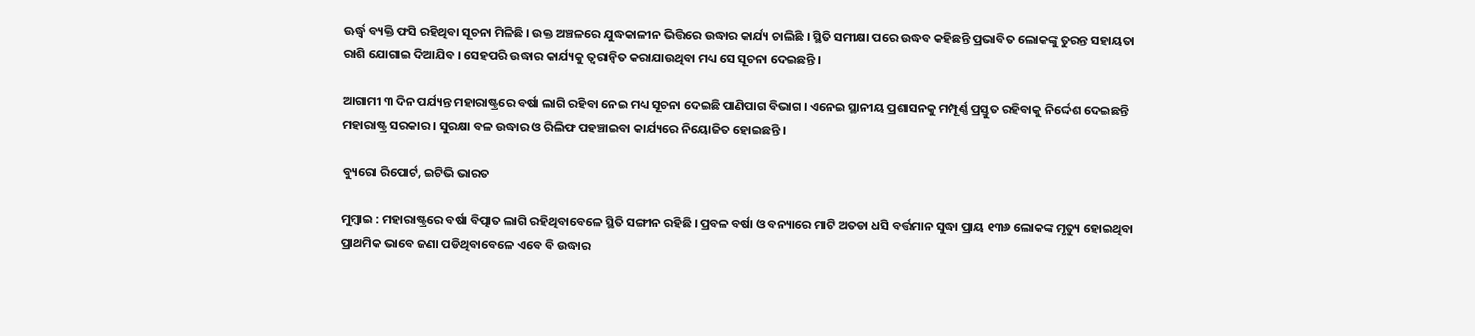ଊର୍ଦ୍ଧ୍ବ ବ୍ୟକ୍ତି ଫସି ରହିଥିବା ସୂଚନା ମିଳିଛି । ଉକ୍ତ ଅଞ୍ଚଳରେ ଯୁଦ୍ଧକାଳୀନ ଭିତ୍ତିରେ ଉଦ୍ଧାର କାର୍ଯ୍ୟ ଚାଲିଛି । ସ୍ଥିତି ସମୀକ୍ଷା ପରେ ଉଦ୍ଧବ କହିଛନ୍ତି ପ୍ରଭାବିତ ଲୋକଙ୍କୁ ତୁରନ୍ତ ସହାୟତା ରାଶି ଯୋଗାଇ ଦିଆଯିବ । ସେହପରି ଉଦ୍ଧାର କାର୍ଯ୍ୟକୁ ତ୍ବରାନ୍ବିତ କରାଯାଉଥିବା ମଧ୍ୟ ସେ ସୂଚନା ଦେଇଛନ୍ତି ।

ଆଗାମୀ ୩ ଦିନ ପର୍ଯ୍ୟନ୍ତ ମହାରାଷ୍ଟ୍ରରେ ବର୍ଷା ଲାଗି ରହିବା ନେଇ ମଧ୍ୟ ସୂଚନା ଦେଇଛି ପାଣିପାଗ ବିଭାଗ । ଏନେଇ ସ୍ଥାନୀୟ ପ୍ରଶାସନକୁ ମମ୍ପୂର୍ଣ୍ଣ ପ୍ରସ୍ତୁତ ରହିବାକୁ ନିର୍ଦ୍ଦେଶ ଦେଇଛନ୍ତି ମହାରାଷ୍ଟ୍ର ସରକାର । ସୁରକ୍ଷା ବଳ ଉଦ୍ଧାର ଓ ରିଲିଫ ପହଞ୍ଚାଇବା କାର୍ଯ୍ୟରେ ନିୟୋଜିତ ହୋଇଛନ୍ତି ।

ବ୍ୟୁରୋ ରିପୋର୍ଟ, ଇଟିଭି ଭାରତ

ମୁମ୍ବାଇ : ମହାରାଷ୍ଟ୍ରରେ ବର୍ଷା ବିତ୍ପାତ ଲାଗି ରହିଥିବାବେଳେ ସ୍ଥିତି ସଙ୍ଗୀନ ରହିଛି । ପ୍ରବଳ ବର୍ଷା ଓ ବନ୍ୟାରେ ମାଟି ଅତଡା ଧସି ବର୍ତ୍ତମାନ ସୁଦ୍ଧା ପ୍ରାୟ ୧୩୬ ଲୋକଙ୍କ ମୃତ୍ୟୁ ହୋଇଥିବା ପ୍ରାଥମିକ ଭାବେ ଜଣା ପଡିଥିବାବେଳେ ଏବେ ବି ଉଦ୍ଧାର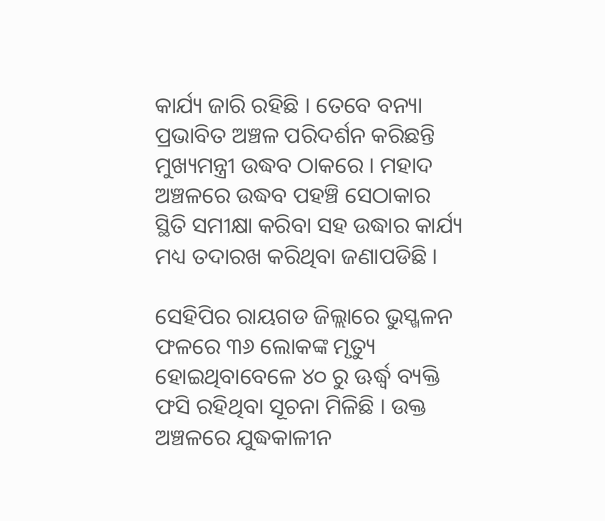କାର୍ଯ୍ୟ ଜାରି ରହିଛି । ତେବେ ବନ୍ୟା ପ୍ରଭାବିତ ଅଞ୍ଚଳ ପରିଦର୍ଶନ କରିଛନ୍ତି ମୁଖ୍ୟମନ୍ତ୍ରୀ ଉଦ୍ଧବ ଠାକରେ । ମହାଦ ଅଞ୍ଚଳରେ ଉଦ୍ଧବ ପହଞ୍ଚି ସେଠାକାର ସ୍ଥିତି ସମୀକ୍ଷା କରିବା ସହ ଉଦ୍ଧାର କାର୍ଯ୍ୟ ମଧ୍ୟ ତଦାରଖ କରିଥିବା ଜଣାପଡିଛି ।

ସେହିପିର ରାୟଗଡ ଜିଲ୍ଲାରେ ଭୁସ୍ଖଳନ ଫଳରେ ୩୬ ଲୋକଙ୍କ ମୃତ୍ୟୁ ହୋଇଥିବାବେଳେ ୪୦ ରୁ ଊର୍ଦ୍ଧ୍ବ ବ୍ୟକ୍ତି ଫସି ରହିଥିବା ସୂଚନା ମିଳିଛି । ଉକ୍ତ ଅଞ୍ଚଳରେ ଯୁଦ୍ଧକାଳୀନ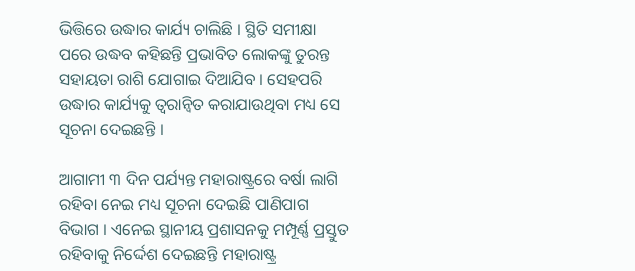ଭିତ୍ତିରେ ଉଦ୍ଧାର କାର୍ଯ୍ୟ ଚାଲିଛି । ସ୍ଥିତି ସମୀକ୍ଷା ପରେ ଉଦ୍ଧବ କହିଛନ୍ତି ପ୍ରଭାବିତ ଲୋକଙ୍କୁ ତୁରନ୍ତ ସହାୟତା ରାଶି ଯୋଗାଇ ଦିଆଯିବ । ସେହପରି ଉଦ୍ଧାର କାର୍ଯ୍ୟକୁ ତ୍ବରାନ୍ବିତ କରାଯାଉଥିବା ମଧ୍ୟ ସେ ସୂଚନା ଦେଇଛନ୍ତି ।

ଆଗାମୀ ୩ ଦିନ ପର୍ଯ୍ୟନ୍ତ ମହାରାଷ୍ଟ୍ରରେ ବର୍ଷା ଲାଗି ରହିବା ନେଇ ମଧ୍ୟ ସୂଚନା ଦେଇଛି ପାଣିପାଗ ବିଭାଗ । ଏନେଇ ସ୍ଥାନୀୟ ପ୍ରଶାସନକୁ ମମ୍ପୂର୍ଣ୍ଣ ପ୍ରସ୍ତୁତ ରହିବାକୁ ନିର୍ଦ୍ଦେଶ ଦେଇଛନ୍ତି ମହାରାଷ୍ଟ୍ର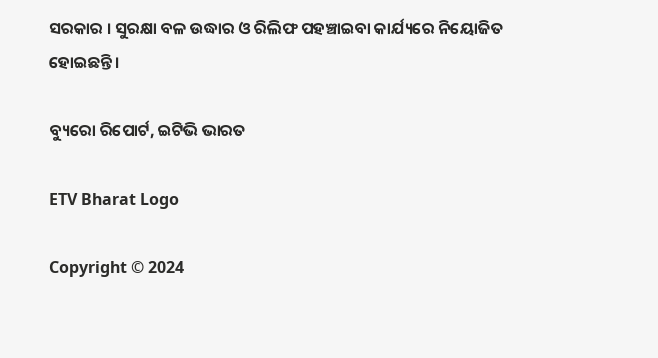ସରକାର । ସୁରକ୍ଷା ବଳ ଉଦ୍ଧାର ଓ ରିଲିଫ ପହଞ୍ଚାଇବା କାର୍ଯ୍ୟରେ ନିୟୋଜିତ ହୋଇଛନ୍ତି ।

ବ୍ୟୁରୋ ରିପୋର୍ଟ, ଇଟିଭି ଭାରତ

ETV Bharat Logo

Copyright © 2024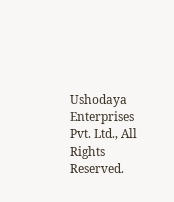Ushodaya Enterprises Pvt. Ltd., All Rights Reserved.